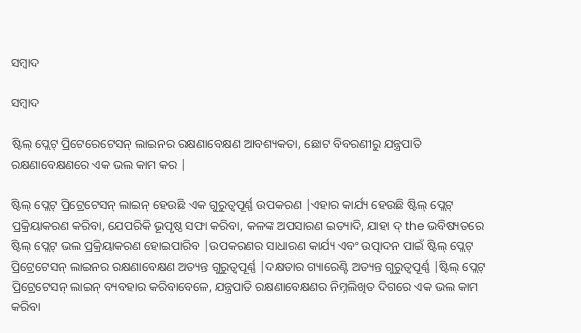ସମ୍ବାଦ

ସମ୍ବାଦ

ଷ୍ଟିଲ୍ ପ୍ଲେଟ୍ ପ୍ରିଟେରେଟେସନ୍ ଲାଇନର ରକ୍ଷଣାବେକ୍ଷଣ ଆବଶ୍ୟକତା, ଛୋଟ ବିବରଣୀରୁ ଯନ୍ତ୍ରପାତି ରକ୍ଷଣାବେକ୍ଷଣରେ ଏକ ଭଲ କାମ କର |

ଷ୍ଟିଲ୍ ପ୍ଲେଟ୍ ପ୍ରିଟ୍ରେଟେସନ୍ ଲାଇନ୍ ହେଉଛି ଏକ ଗୁରୁତ୍ୱପୂର୍ଣ୍ଣ ଉପକରଣ |ଏହାର କାର୍ଯ୍ୟ ହେଉଛି ଷ୍ଟିଲ୍ ପ୍ଲେଟ୍ ପ୍ରକ୍ରିୟାକରଣ କରିବା, ଯେପରିକି ଭୂପୃଷ୍ଠ ସଫା କରିବା, କଳଙ୍କ ଅପସାରଣ ଇତ୍ୟାଦି, ଯାହା ଦ୍ the ଭବିଷ୍ୟତରେ ଷ୍ଟିଲ୍ ପ୍ଲେଟ୍ ଭଲ ପ୍ରକ୍ରିୟାକରଣ ହୋଇପାରିବ |ଉପକରଣର ସାଧାରଣ କାର୍ଯ୍ୟ ଏବଂ ଉତ୍ପାଦନ ପାଇଁ ଷ୍ଟିଲ୍ ପ୍ଲେଟ୍ ପ୍ରିଟ୍ରେଟେସନ୍ ଲାଇନର ରକ୍ଷଣାବେକ୍ଷଣ ଅତ୍ୟନ୍ତ ଗୁରୁତ୍ୱପୂର୍ଣ୍ଣ |ଦକ୍ଷତାର ଗ୍ୟାରେଣ୍ଟି ଅତ୍ୟନ୍ତ ଗୁରୁତ୍ୱପୂର୍ଣ୍ଣ |ଷ୍ଟିଲ୍ ପ୍ଲେଟ୍ ପ୍ରିଟ୍ରେଟେସନ୍ ଲାଇନ୍ ବ୍ୟବହାର କରିବାବେଳେ, ଯନ୍ତ୍ରପାତି ରକ୍ଷଣାବେକ୍ଷଣର ନିମ୍ନଲିଖିତ ଦିଗରେ ଏକ ଭଲ କାମ କରିବା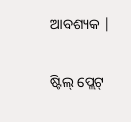ଆବଶ୍ୟକ |

ଷ୍ଟିଲ୍ ପ୍ଲେଟ୍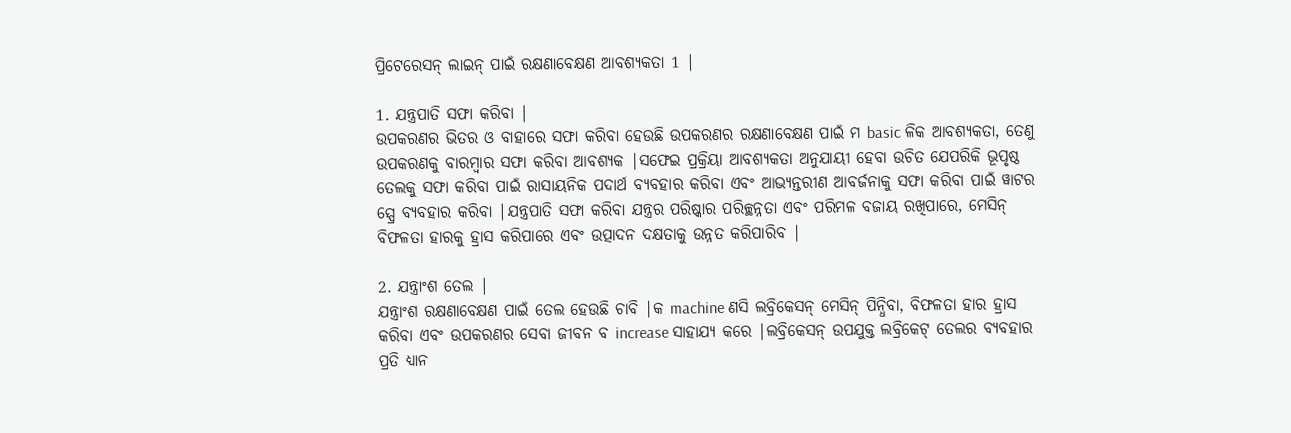ପ୍ରିଟେରେସନ୍ ଲାଇନ୍ ପାଇଁ ରକ୍ଷଣାବେକ୍ଷଣ ଆବଶ୍ୟକତା 1 |

1. ଯନ୍ତ୍ରପାତି ସଫା କରିବା |
ଉପକରଣର ଭିତର ଓ ବାହାରେ ସଫା କରିବା ହେଉଛି ଉପକରଣର ରକ୍ଷଣାବେକ୍ଷଣ ପାଇଁ ମ basic ଳିକ ଆବଶ୍ୟକତା, ତେଣୁ ଉପକରଣକୁ ବାରମ୍ବାର ସଫା କରିବା ଆବଶ୍ୟକ |ସଫେଇ ପ୍ରକ୍ରିୟା ଆବଶ୍ୟକତା ଅନୁଯାୟୀ ହେବା ଉଚିତ ଯେପରିକି ଭୂପୃଷ୍ଠ ତେଲକୁ ସଫା କରିବା ପାଇଁ ରାସାୟନିକ ପଦାର୍ଥ ବ୍ୟବହାର କରିବା ଏବଂ ଆଭ୍ୟନ୍ତରୀଣ ଆବର୍ଜନାକୁ ସଫା କରିବା ପାଇଁ ୱାଟର ସ୍ପ୍ରେ ବ୍ୟବହାର କରିବା |ଯନ୍ତ୍ରପାତି ସଫା କରିବା ଯନ୍ତ୍ରର ପରିଷ୍କାର ପରିଚ୍ଛନ୍ନତା ଏବଂ ପରିମଳ ବଜାୟ ରଖିପାରେ, ମେସିନ୍ ବିଫଳତା ହାରକୁ ହ୍ରାସ କରିପାରେ ଏବଂ ଉତ୍ପାଦନ ଦକ୍ଷତାକୁ ଉନ୍ନତ କରିପାରିବ |

2. ଯନ୍ତ୍ରାଂଶ ତେଲ |
ଯନ୍ତ୍ରାଂଶ ରକ୍ଷଣାବେକ୍ଷଣ ପାଇଁ ତେଲ ହେଉଛି ଚାବି |କ machine ଣସି ଲବ୍ରିକେସନ୍ ମେସିନ୍ ପିନ୍ଧିବା, ବିଫଳତା ହାର ହ୍ରାସ କରିବା ଏବଂ ଉପକରଣର ସେବା ଜୀବନ ବ increase ସାହାଯ୍ୟ କରେ |ଲବ୍ରିକେସନ୍ ଉପଯୁକ୍ତ ଲବ୍ରିକେଟ୍ ତେଲର ବ୍ୟବହାର ପ୍ରତି ଧ୍ୟାନ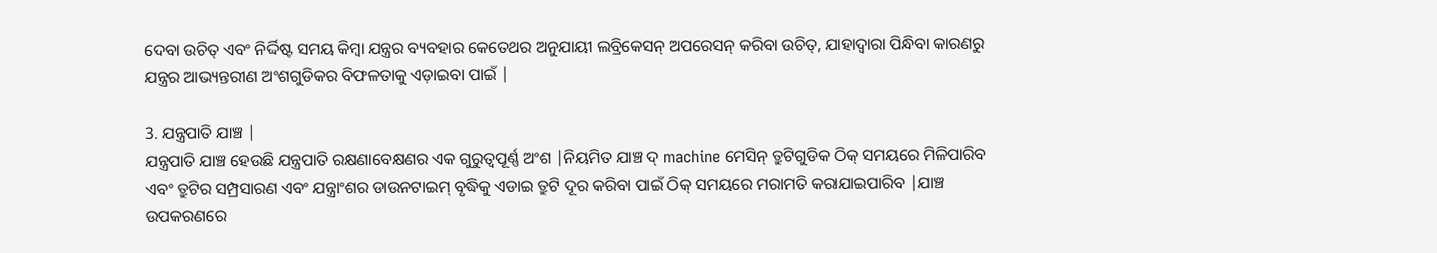ଦେବା ଉଚିତ୍ ଏବଂ ନିର୍ଦ୍ଦିଷ୍ଟ ସମୟ କିମ୍ବା ଯନ୍ତ୍ରର ବ୍ୟବହାର କେତେଥର ଅନୁଯାୟୀ ଲବ୍ରିକେସନ୍ ଅପରେସନ୍ କରିବା ଉଚିତ୍, ଯାହାଦ୍ୱାରା ପିନ୍ଧିବା କାରଣରୁ ଯନ୍ତ୍ରର ଆଭ୍ୟନ୍ତରୀଣ ଅଂଶଗୁଡିକର ବିଫଳତାକୁ ଏଡ଼ାଇବା ପାଇଁ |

3. ଯନ୍ତ୍ରପାତି ଯାଞ୍ଚ |
ଯନ୍ତ୍ରପାତି ଯାଞ୍ଚ ହେଉଛି ଯନ୍ତ୍ରପାତି ରକ୍ଷଣାବେକ୍ଷଣର ଏକ ଗୁରୁତ୍ୱପୂର୍ଣ୍ଣ ଅଂଶ |ନିୟମିତ ଯାଞ୍ଚ ଦ୍ machine ମେସିନ୍ ତ୍ରୁଟିଗୁଡିକ ଠିକ୍ ସମୟରେ ମିଳିପାରିବ ଏବଂ ତ୍ରୁଟିର ସମ୍ପ୍ରସାରଣ ଏବଂ ଯନ୍ତ୍ରାଂଶର ଡାଉନଟାଇମ୍ ବୃଦ୍ଧିକୁ ଏଡାଇ ତ୍ରୁଟି ଦୂର କରିବା ପାଇଁ ଠିକ୍ ସମୟରେ ମରାମତି କରାଯାଇପାରିବ |ଯାଞ୍ଚ ଉପକରଣରେ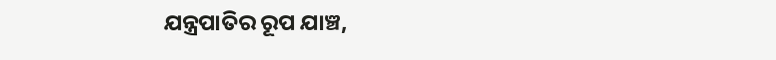ଯନ୍ତ୍ରପାତିର ରୂପ ଯାଞ୍ଚ,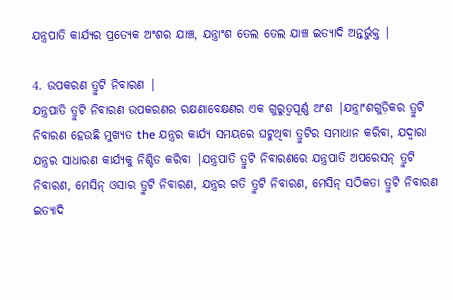ଯନ୍ତ୍ରପାତି କାର୍ଯ୍ୟର ପ୍ରତ୍ୟେକ ଅଂଶର ଯାଞ୍ଚ, ଯନ୍ତ୍ରାଂଶ ତେଲ ତେଲ ଯାଞ୍ଚ ଇତ୍ୟାଦି ଅନ୍ତର୍ଭୁକ୍ତ |

4. ଉପକରଣ ତ୍ରୁଟି ନିବାରଣ |
ଯନ୍ତ୍ରପାତି ତ୍ରୁଟି ନିବାରଣ ଉପକରଣର ରକ୍ଷଣାବେକ୍ଷଣର ଏକ ଗୁରୁତ୍ୱପୂର୍ଣ୍ଣ ଅଂଶ |ଯନ୍ତ୍ରାଂଶଗୁଡ଼ିକର ତ୍ରୁଟି ନିବାରଣ ହେଉଛି ମୁଖ୍ୟତ the ଯନ୍ତ୍ରର କାର୍ଯ୍ୟ ସମୟରେ ଘଟୁଥିବା ତ୍ରୁଟିର ସମାଧାନ କରିବା, ଯଦ୍ୱାରା ଯନ୍ତ୍ରର ସାଧାରଣ କାର୍ଯ୍ୟକୁ ନିଶ୍ଚିତ କରିବା |ଯନ୍ତ୍ରପାତି ତ୍ରୁଟି ନିବାରଣରେ ଯନ୍ତ୍ରପାତି ଅପରେସନ୍ ତ୍ରୁଟି ନିବାରଣ, ମେସିନ୍ ଓସାର ତ୍ରୁଟି ନିବାରଣ, ଯନ୍ତ୍ରର ଗତି ତ୍ରୁଟି ନିବାରଣ, ମେସିନ୍ ସଠିକତା ତ୍ରୁଟି ନିବାରଣ ଇତ୍ୟାଦି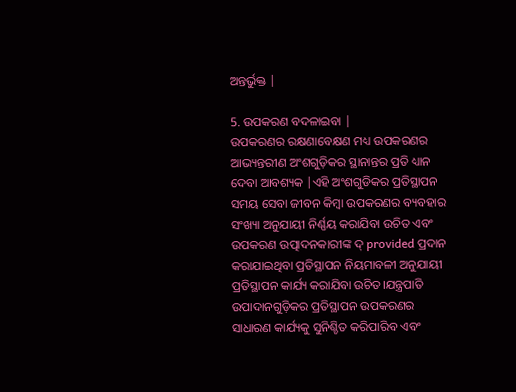ଅନ୍ତର୍ଭୁକ୍ତ |

5. ଉପକରଣ ବଦଳାଇବା |
ଉପକରଣର ରକ୍ଷଣାବେକ୍ଷଣ ମଧ୍ୟ ଉପକରଣର ଆଭ୍ୟନ୍ତରୀଣ ଅଂଶଗୁଡ଼ିକର ସ୍ଥାନାନ୍ତର ପ୍ରତି ଧ୍ୟାନ ଦେବା ଆବଶ୍ୟକ |ଏହି ଅଂଶଗୁଡିକର ପ୍ରତିସ୍ଥାପନ ସମୟ ସେବା ଜୀବନ କିମ୍ବା ଉପକରଣର ବ୍ୟବହାର ସଂଖ୍ୟା ଅନୁଯାୟୀ ନିର୍ଣ୍ଣୟ କରାଯିବା ଉଚିତ ଏବଂ ଉପକରଣ ଉତ୍ପାଦନକାରୀଙ୍କ ଦ୍ provided ପ୍ରଦାନ କରାଯାଇଥିବା ପ୍ରତିସ୍ଥାପନ ନିୟମାବଳୀ ଅନୁଯାୟୀ ପ୍ରତିସ୍ଥାପନ କାର୍ଯ୍ୟ କରାଯିବା ଉଚିତ।ଯନ୍ତ୍ରପାତି ଉପାଦାନଗୁଡ଼ିକର ପ୍ରତିସ୍ଥାପନ ଉପକରଣର ସାଧାରଣ କାର୍ଯ୍ୟକୁ ସୁନିଶ୍ଚିତ କରିପାରିବ ଏବଂ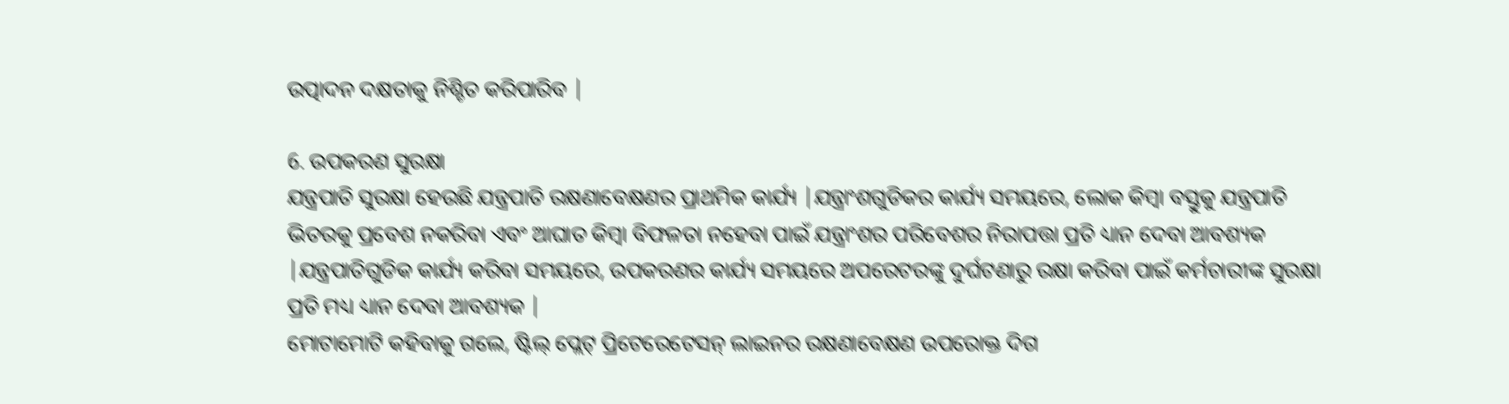ଉତ୍ପାଦନ ଦକ୍ଷତାକୁ ନିଶ୍ଚିତ କରିପାରିବ |

6. ଉପକରଣ ସୁରକ୍ଷା
ଯନ୍ତ୍ରପାତି ସୁରକ୍ଷା ହେଉଛି ଯନ୍ତ୍ରପାତି ରକ୍ଷଣାବେକ୍ଷଣର ପ୍ରାଥମିକ କାର୍ଯ୍ୟ |ଯନ୍ତ୍ରାଂଶଗୁଡିକର କାର୍ଯ୍ୟ ସମୟରେ, ଲୋକ କିମ୍ବା ବସ୍ତୁକୁ ଯନ୍ତ୍ରପାତି ଭିତରକୁ ପ୍ରବେଶ ନକରିବା ଏବଂ ଆଘାତ କିମ୍ବା ବିଫଳତା ନହେବା ପାଇଁ ଯନ୍ତ୍ରାଂଶର ପରିବେଶର ନିରାପତ୍ତା ପ୍ରତି ଧ୍ୟାନ ଦେବା ଆବଶ୍ୟକ |ଯନ୍ତ୍ରପାତିଗୁଡିକ କାର୍ଯ୍ୟ କରିବା ସମୟରେ, ଉପକରଣର କାର୍ଯ୍ୟ ସମୟରେ ଅପରେଟରଙ୍କୁ ଦୁର୍ଘଟଣାରୁ ରକ୍ଷା କରିବା ପାଇଁ କର୍ମଚାରୀଙ୍କ ସୁରକ୍ଷା ପ୍ରତି ମଧ୍ୟ ଧ୍ୟାନ ଦେବା ଆବଶ୍ୟକ |
ମୋଟାମୋଟି କହିବାକୁ ଗଲେ, ଷ୍ଟିଲ୍ ପ୍ଲେଟ୍ ପ୍ରିଟେରେଟେସନ୍ ଲାଇନର ରକ୍ଷଣାବେକ୍ଷଣ ଉପରୋକ୍ତ ଦିଗ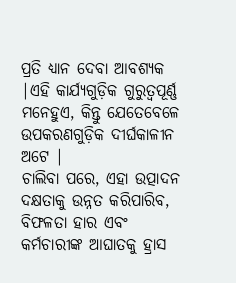ପ୍ରତି ଧ୍ୟାନ ଦେବା ଆବଶ୍ୟକ |ଏହି କାର୍ଯ୍ୟଗୁଡ଼ିକ ଗୁରୁତ୍ୱପୂର୍ଣ୍ଣ ମନେହୁଏ, କିନ୍ତୁ ଯେତେବେଳେ ଉପକରଣଗୁଡ଼ିକ ଦୀର୍ଘକାଳୀନ ଅଟେ |
ଚାଲିବା ପରେ, ଏହା ଉତ୍ପାଦନ ଦକ୍ଷତାକୁ ଉନ୍ନତ କରିପାରିବ, ବିଫଳତା ହାର ଏବଂ କର୍ମଚାରୀଙ୍କ ଆଘାତକୁ ହ୍ରାସ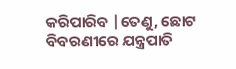କରିପାରିବ |ତେଣୁ, ଛୋଟ ବିବରଣୀରେ ଯନ୍ତ୍ରପାତି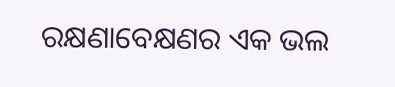ରକ୍ଷଣାବେକ୍ଷଣର ଏକ ଭଲ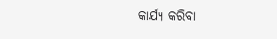କାର୍ଯ୍ୟ କରିବା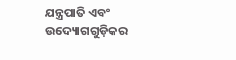ଯନ୍ତ୍ରପାତି ଏବଂ ଉଦ୍ୟୋଗଗୁଡ଼ିକର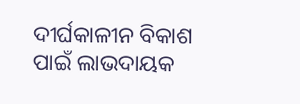ଦୀର୍ଘକାଳୀନ ବିକାଶ ପାଇଁ ଲାଭଦାୟକ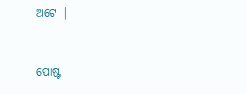ଅଟେ |


ପୋଷ୍ଟ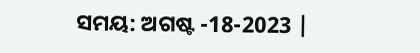ସମୟ: ଅଗଷ୍ଟ -18-2023 |